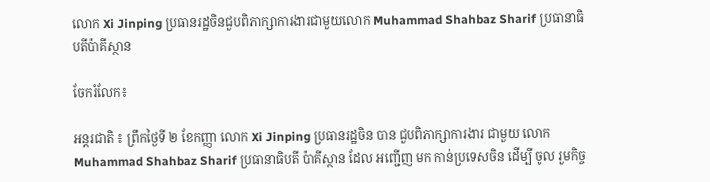លោក Xi Jinping ប្រធានរដ្ឋចិនជួបពិភាក្សាការងារជាមួយលោក Muhammad Shahbaz Sharif ប្រធានាធិបតីប៉ាគីស្ថាន

ចែករំលែក៖

អន្តរជាតិ ៖ ព្រឹកថ្ងៃទី ២ ខែកញ្ញា លោក Xi Jinping ប្រធានរដ្ឋចិន បាន ជួបពិភាក្សាការងារ ជាមួយ លោក Muhammad Shahbaz Sharif ប្រធានាធិបតី ប៉ាគីស្ថាន ដែល អញ្ជើញ មក កាន់ប្រទេសចិន ដើម្បី ចូល រួមកិច្ច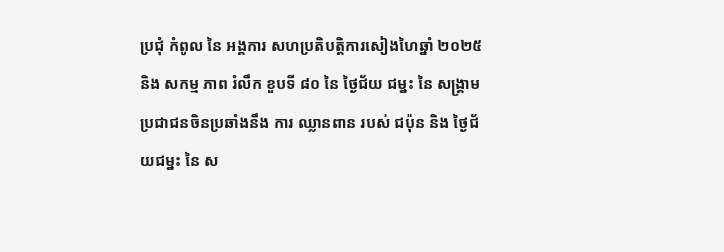ប្រជុំ កំពូល នៃ អង្គការ សហប្រតិបត្តិការសៀងហៃឆ្នាំ ២០២៥ និង សកម្ម ភាព រំលឹក ខួបទី ៨០ នៃ ថ្ងៃជ័យ ជម្នះ នៃ សង្គ្រាមប្រជាជនចិនប្រឆាំងនឹង ការ ឈ្លានពាន របស់ ជប៉ុន និង ថ្ងៃជ័យជម្នះ នៃ ស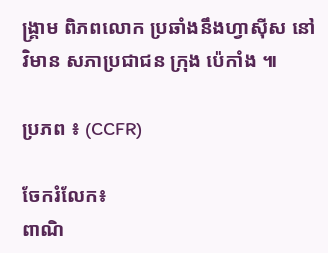ង្គ្រាម ពិភពលោក ប្រឆាំងនឹងហ្វាស៊ីស នៅ វិមាន សភាប្រជាជន ក្រុង ប៉េកាំង ៕

ប្រភព ៖ (CCFR)

ចែករំលែក៖
ពាណិ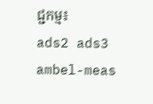ជ្ជកម្ម៖
ads2 ads3 ambel-meas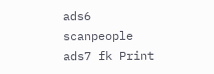ads6 scanpeople ads7 fk Print